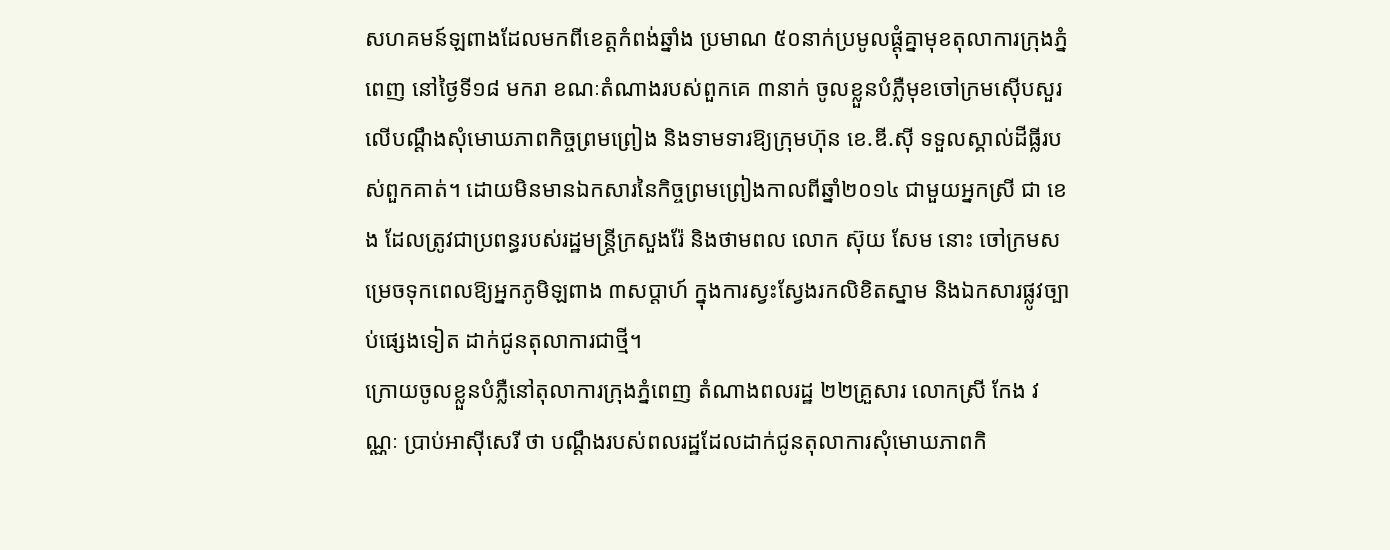សហគមន៍ឡពាងដែលមកពីខេត្តកំពង់ឆ្នាំង ប្រមាណ ៥០នាក់ប្រមូលផ្ដុំគ្នាមុខតុលាការក្រុងភ្នំពេញ នៅថ្ងៃទី១៨ មករា ខណៈតំណាងរបស់ពួកគេ ៣នាក់ ចូលខ្លួនបំភ្លឺមុខចៅក្រមស៊ើបសួរ លើបណ្ដឹងសុំមោឃភាពកិច្ចព្រមព្រៀង និងទាមទារឱ្យក្រុមហ៊ុន ខេ.ឌី.ស៊ី ទទួលស្គាល់ដីធ្លីរបស់ពួកគាត់។ ដោយមិនមានឯកសារនៃកិច្ចព្រមព្រៀងកាលពីឆ្នាំ២០១៤ ជាមួយអ្នកស្រី ជា ខេង ដែលត្រូវជាប្រពន្ធរបស់រដ្ឋមន្ត្រីក្រសួងរ៉ែ និងថាមពល លោក ស៊ុយ សែម នោះ ចៅក្រមសម្រេចទុកពេលឱ្យអ្នកភូមិឡពាង ៣សប្ដាហ៍ ក្នុងការស្វះស្វែងរកលិខិតស្នាម និងឯកសារផ្លូវច្បាប់ផ្សេងទៀត ដាក់ជូនតុលាការជាថ្មី។
ក្រោយចូលខ្លួនបំភ្លឺនៅតុលាការក្រុងភ្នំពេញ តំណាងពលរដ្ឋ ២២គ្រួសារ លោកស្រី កែង វណ្ណៈ ប្រាប់អាស៊ីសេរី ថា បណ្ដឹងរបស់ពលរដ្ឋដែលដាក់ជូនតុលាការសុំមោឃភាពកិ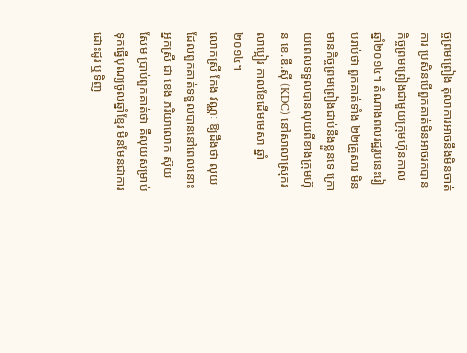ច្ចព្រមព្រៀង តុលាការអាចនឹងមិនចាត់ការ ប្រសិនបើពួកគាត់មិនអាចរកបានកិច្ចព្រមព្រៀងជាមួយក្រុមហ៊ុនកាលឆ្នាំ២០១៤។ តំណាងពលរដ្ឋរូបនេះរៀបរាប់ថា ពួកគាត់ទាំង ២២គ្រួសារ មិនមានកិច្ចព្រមព្រៀងជាប់នឹងខ្លួនទេ ក្រោយពេលទទួលបានលុយពីខាងក្រុមហ៊ុន ខេ.ឌី.ស៊ី (KDC) នៅសាលាស្រុករលាប្អៀរ កាលខែដើមមេសា ឆ្នាំ២០១៤។
លោកស្រី កែង វណ្ណៈ ឱ្យដឹងថា លុយដែលពួកគាត់ទទួលបាននៅពេលនោះ អ្នកស្រី ជា ខេង ភរិយាលោក ស៊ុយ សែម ប្រាប់ពួកគាត់ថា គឺលុយសម្រាប់ទុកធ្វើបុណ្យចូលឆ្នាំខ្មែរ មិនមែនជាការដោះដូរ ឬទិញ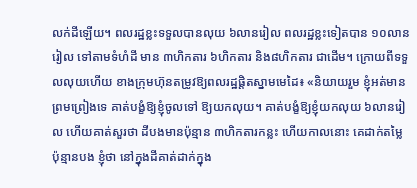លក់ដីឡើយ។ ពលរដ្ឋខ្លះទទួលបានលុយ ៦លានរៀល ពលរដ្ឋខ្លះទៀតបាន ១០លានរៀល ទៅតាមទំហំដី មាន ៣ហិកតារ ៦ហិកតារ និង៨ហិកតារ ជាដើម។ ក្រោយពីទទួលលុយហើយ ខាងក្រុមហ៊ុនតម្រូវឱ្យពលរដ្ឋផ្ដិតស្នាមមេដៃ៖ «និយាយរួម ខ្ញុំអត់មានព្រមព្រៀងទេ គាត់បង្ខំឱ្យខ្ញុំចូលទៅ ឱ្យយកលុយ។ គាត់បង្ខំឱ្យខ្ញុំយកលុយ ៦លានរៀល ហើយគាត់សួរថា ដីបងមានប៉ុន្មាន ៣ហិកតារកន្លះ ហើយកាលនោះ គេដាក់តម្លៃប៉ុន្មានបង ខ្ញុំថា នៅក្នុងដីគាត់ដាក់ក្នុង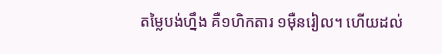តម្លៃបង់ហ្នឹង គឺ១ហិកតារ ១ម៉ឺនរៀល។ ហើយដល់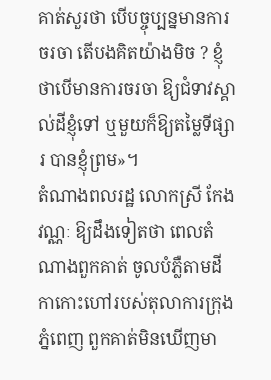គាត់សួរថា បើបច្ចុប្បន្នមានការចរចា តើបងគិតយ៉ាងមិច ? ខ្ញុំថាបើមានការចរចា ឱ្យជំទាវស្គាល់ដីខ្ញុំទៅ ឬមួយក៏ឱ្យតម្លៃទីផ្សារ បានខ្ញុំព្រម»។
តំណាងពលរដ្ឋ លោកស្រី កែង វណ្ណៈ ឱ្យដឹងទៀតថា ពេលតំណាងពួកគាត់ ចូលបំភ្លឺតាមដីកាកោះហៅរបស់តុលាការក្រុងភ្នំពេញ ពួកគាត់មិនឃើញមា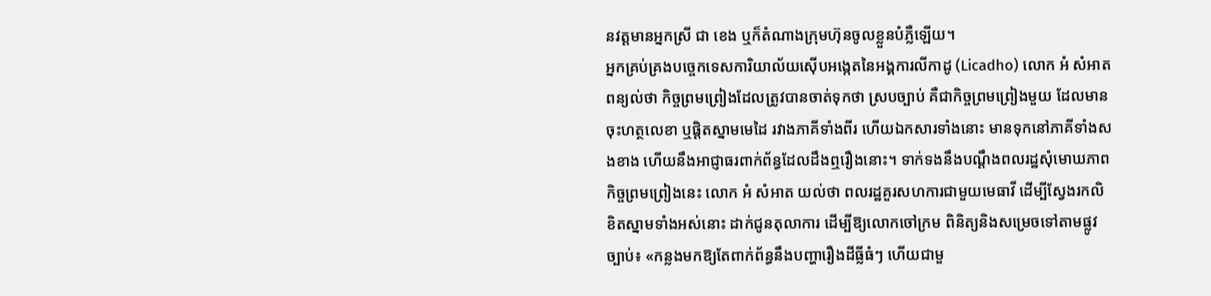នវត្តមានអ្នកស្រី ជា ខេង ឬក៏តំណាងក្រុមហ៊ុនចូលខ្លួនបំភ្លឺឡើយ។
អ្នកគ្រប់គ្រងបច្ចេកទេសការិយាល័យស៊ើបអង្កេតនៃអង្គការលីកាដូ (Licadho) លោក អំ សំអាត ពន្យល់ថា កិច្ចព្រមព្រៀងដែលត្រូវបានចាត់ទុកថា ស្របច្បាប់ គឺជាកិច្ចព្រមព្រៀងមួយ ដែលមានចុះហត្ថលេខា ឬផ្ដិតស្នាមមេដៃ រវាងភាគីទាំងពីរ ហើយឯកសារទាំងនោះ មានទុកនៅភាគីទាំងសងខាង ហើយនឹងអាជ្ញាធរពាក់ព័ន្ធដែលដឹងឮរឿងនោះ។ ទាក់ទងនឹងបណ្ដឹងពលរដ្ឋសុំមោឃភាពកិច្ចព្រមព្រៀងនេះ លោក អំ សំអាត យល់ថា ពលរដ្ឋគួរសហការជាមួយមេធាវី ដើម្បីស្វែងរកលិខិតស្នាមទាំងអស់នោះ ដាក់ជូនតុលាការ ដើម្បីឱ្យលោកចៅក្រម ពិនិត្យនិងសម្រេចទៅតាមផ្លូវច្បាប់៖ «កន្លងមកឱ្យតែពាក់ព័ន្ធនឹងបញ្ហារឿងដីធ្លីធំៗ ហើយជាមួ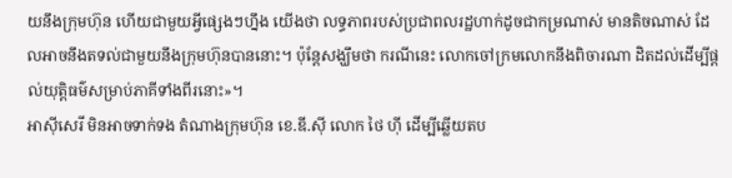យនឹងក្រុមហ៊ុន ហើយជាមួយអ្វីផ្សេងៗហ្នឹង យើងថា លទ្ធភាពរបស់ប្រជាពលរដ្ឋហាក់ដូចជាកម្រណាស់ មានតិចណាស់ ដែលអាចនឹងតទល់ជាមួយនឹងក្រុមហ៊ុនបាននោះ។ ប៉ុន្តែសង្ឃឹមថា ករណីនេះ លោកចៅក្រមលោកនឹងពិចារណា ដិតដល់ដើម្បីផ្ដល់យុត្តិធម៌សម្រាប់ភាគីទាំងពីរនោះ»។
អាស៊ីសេរី មិនអាចទាក់ទង តំណាងក្រុមហ៊ុន ខេ.ឌី.ស៊ី លោក ថៃ ហ៊ី ដើម្បីឆ្លើយតប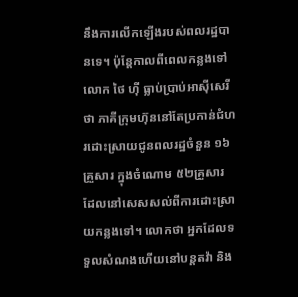នឹងការលើកឡើងរបស់ពលរដ្ឋបានទេ។ ប៉ុន្តែកាលពីពេលកន្លងទៅ លោក ថៃ ហ៊ី ធ្លាប់ប្រាប់អាស៊ីសេរីថា ភាគីក្រុមហ៊ុននៅតែប្រកាន់ជំហរដោះស្រាយជូនពលរដ្ឋចំនួន ១៦គ្រួសារ ក្នុងចំណោម ៥២គ្រួសារ ដែលនៅសេសសល់ពីការដោះស្រាយកន្លងទៅ។ លោកថា អ្នកដែលទទួលសំណងហើយនៅបន្តតវ៉ា និង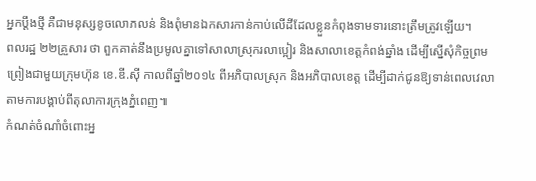អ្នកប្ដឹងថ្មី គឺជាមនុស្សខូចលោភលន់ និងពុំមានឯកសារកាន់កាប់លើដីដែលខ្លួនកំពុងទាមទារនោះត្រឹមត្រូវឡើយ។
ពលរដ្ឋ ២២គ្រួសារ ថា ពួកគាត់នឹងប្រមូលគ្នាទៅសាលាស្រុករលាប្អៀរ និងសាលាខេត្តកំពង់ឆ្នាំង ដើម្បីស្នើសុំកិច្ចព្រមព្រៀងជាមួយក្រុមហ៊ុន ខេ.ឌី.ស៊ី កាលពីឆ្នាំ២០១៤ ពីអភិបាលស្រុក និងអភិបាលខេត្ត ដើម្បីដាក់ជូនឱ្យទាន់ពេលវេលា តាមការបង្គាប់ពីតុលាការក្រុងភ្នំពេញ៕
កំណត់ចំណាំចំពោះអ្ន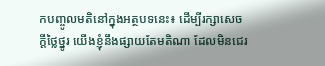កបញ្ចូលមតិនៅក្នុងអត្ថបទនេះ៖ ដើម្បីរក្សាសេចក្ដីថ្លៃថ្នូរ យើងខ្ញុំនឹងផ្សាយតែមតិណា ដែលមិនជេរ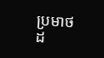ប្រមាថដ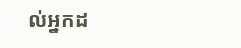ល់អ្នកដ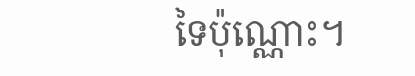ទៃប៉ុណ្ណោះ។